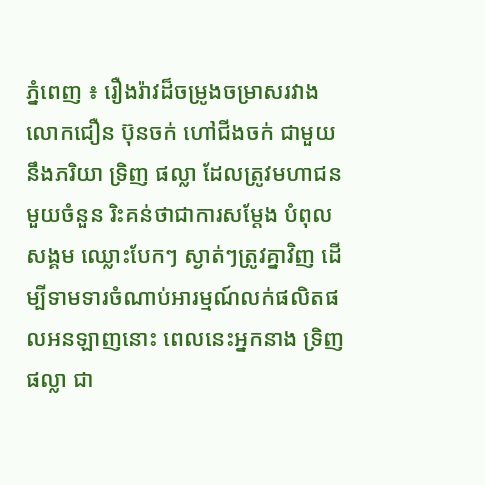ភ្នំពេញ ៖ រឿងរ៉ាវដ៏ចម្រូងចម្រាសរវាងលោកជឿន ប៊ុនចក់ ហៅជីងចក់ ជាមួយនឹងភរិយា ទ្រិញ ផល្លា ដែលត្រូវមហាជន មួយចំនួន រិះគន់ថាជាការសម្តែង បំពុលសង្គម ឈ្លោះបែកៗ ស្ងាត់ៗត្រូវគ្នាវិញ ដើម្បីទាមទារចំណាប់អារម្មណ៍លក់ផលិតផលអនឡាញនោះ ពេលនេះអ្នកនាង ទ្រិញ ផល្លា ជា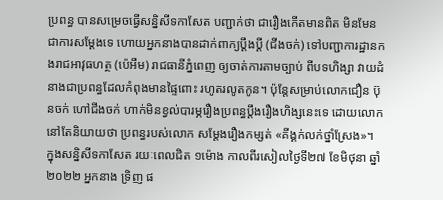ប្រពន្ធ បានសម្រេចធ្វើសន្និសីទកាសែត បញ្ជាក់ថា ជារឿងកើតមានពិត មិនមែនជាការសម្តែងទេ ហោយអ្នកនាងបានដាក់ពាក្យប្តឹងប្តី (ជីងចក់) ទៅបញ្ជាការដ្ឋានកងរាជអាវុធហត្ថ (ប៉េអឹម) រាជធានីភ្នំពេញ ឲ្យចាត់ការតាមច្បាប់ ពីបទហិង្សា វាយដំនាងជាប្រពន្ធដែលកំពុងមានផ្ទៃពោះ រហូតរលូតកូន។ ប៉ុន្តែសម្រាប់លោកជឿន ប៊ុនចក់ ហៅជីងចក់ ហាក់មិនខ្វល់បារម្ភរឿងប្រពន្ធប្តឹងរឿងហិង្សនេះទេ ដោយលោកនៅតែនិយាយថា ប្រពន្ធរបស់លោក សម្តែងរឿងកម្សត់ «គីង្គក់លក់ថ្នាំស្រែង»។
ក្នុងសន្និសីទកាសែត រយៈពេលជិត ១ម៉ោង កាលពីរសៀលថ្ងៃទី២៧ ខែមិថុនា ឆ្នាំ២០២២ អ្នកនាង ទ្រិញ ផ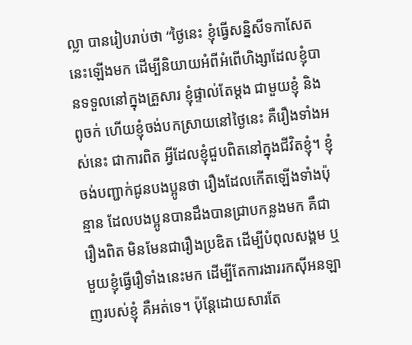ល្លា បានរៀបរាប់ថា “ថ្ងៃនេះ ខ្ញុំធ្វើសន្និសីទកាសែតនេះឡើងមក ដើម្បីនិយាយអំពីអំពើហិង្សាដែលខ្ញុំបានទទួលនៅក្នុងគ្រួសារ ខ្ញុំផ្ទាល់តែម្តង ជាមួយខ្ញុំ និងពូចក់ ហើយខ្ញុំចង់បកស្រាយនៅថ្ងៃនេះ គឺរឿងទាំងអស់នេះ ជាការពិត អ្វីដែលខ្ញុំជួបពិតនៅក្នុងជីវិតខ្ញុំ។ ខ្ញុំចង់បញ្ជាក់ជូនបងប្អូនថា រឿងដែលកើតឡើងទាំងប៉ុន្មាន ដែលបងប្អូនបានដឹងបានជ្រាបកន្លងមក គឺជារឿងពិត មិនមែនជារឿងប្រឌិត ដើម្បីបំពុលសង្គម ឬមួយខ្ញុំធ្វើរឿទាំងនេះមក ដើម្បីតែការងាររកស៊ីអនឡាញរបស់ខ្ញុំ គឺអត់ទេ។ ប៉ុន្តែដោយសារតែ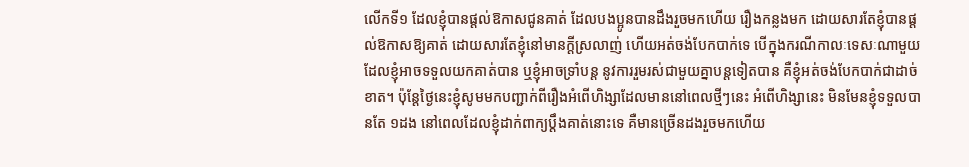លើកទី១ ដែលខ្ញុំបានផ្តល់ឱកាសជូនគាត់ ដែលបងប្អូនបានដឹងរួចមកហើយ រឿងកន្លងមក ដោយសារតែខ្ញុំបានផ្តល់ឱកាសឱ្យគាត់ ដោយសារតែខ្ញុំនៅមានក្តីស្រលាញ់ ហើយអត់ចង់បែកបាក់ទេ បើក្នុងករណីកាលៈទេសៈណាមួយដែលខ្ញុំអាចទទួលយកគាត់បាន ឬខ្ញុំអាចទ្រាំបន្ត នូវការរួមរស់ជាមួយគ្នាបន្តទៀតបាន គឺខ្ញុំអត់ចង់បែកបាក់ជាដាច់ខាត។ ប៉ុន្តែថ្ងៃនេះខ្ញុំសូមមកបញ្ជាក់ពីរឿងអំពើហិង្សាដែលមាននៅពេលថ្មីៗនេះ អំពើហិង្សានេះ មិនមែនខ្ញុំទទួលបានតែ ១ដង នៅពេលដែលខ្ញុំដាក់ពាក្យប្តឹងគាត់នោះទេ គឺមានច្រើនដងរួចមកហើយ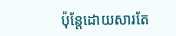ប៉ុន្តែដោយសារតែ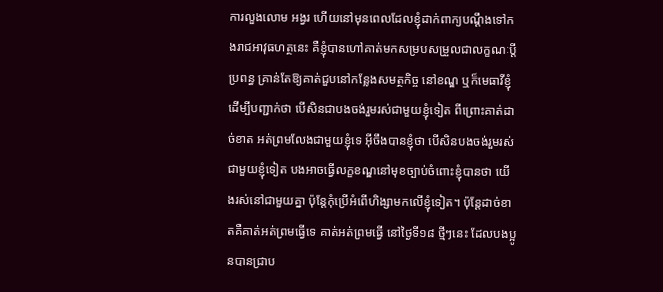ការលួងលោម អង្វរ ហើយនៅមុនពេលដែលខ្ញុំដាក់ពាក្យបណ្តឹងទៅកងរាជអាវុធហត្ថនេះ គឺខ្ញុំបានហៅគាត់មកសម្របសម្រួលជាលក្ខណៈប្តីប្រពន្ធ គ្រាន់តែឱ្យគាត់ជួបនៅកន្លែងសមត្ថកិច្ច នៅខណ្ឌ ឬក៏មេធាវីខ្ញុំ ដើម្បីបញ្ជាក់ថា បើសិនជាបងចង់រួមរស់ជាមួយខ្ញុំទៀត ពីព្រោះគាត់ដាច់ខាត អត់ព្រមលែងជាមួយខ្ញុំទេ អ៊ីចឹងបានខ្ញុំថា បើសិនបងចង់រួមរស់ជាមួយខ្ញុំទៀត បងអាចធ្វើលក្ខខណ្ឌនៅមុខច្បាប់ចំពោះខ្ញុំបានថា យើងរស់នៅជាមួយគ្នា ប៉ុន្តែកុំប្រើអំពើហិង្សាមកលើខ្ញុំទៀត។ ប៉ុន្តែដាច់ខាតគឺគាត់អត់ព្រមធ្វើទេ គាត់អត់ព្រមធ្វើ នៅថ្ងៃទី១៨ ថ្មីៗនេះ ដែលបងប្អូនបានជ្រាប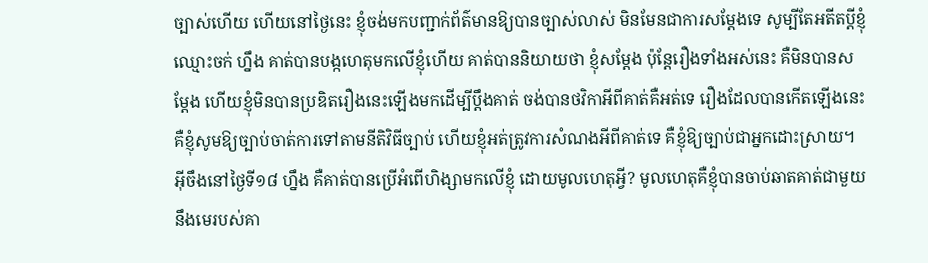ច្បាស់ហើយ ហើយនៅថ្ងៃនេះ ខ្ញុំចង់មកបញ្ជាក់ព័ត៌មានឱ្យបានច្បាស់លាស់ មិនមែនជាការសម្តែងទេ សូម្បីតែអតីតប្តីខ្ញុំ ឈ្មោះចក់ ហ្នឹង គាត់បានបង្កហេតុមកលើខ្ញុំហើយ គាត់បាននិយាយថា ខ្ញុំសម្តែង ប៉ុន្តែរឿងទាំងអស់នេះ គឺមិនបានសម្តែង ហើយខ្ញុំមិនបានប្រឌិតរឿងនេះឡើងមកដើម្បីប្តឹងគាត់ ចង់បានថវិកាអីពីគាត់គឺអត់ទេ រឿងដែលបានកើតឡើងនេះ គឺខ្ញុំសូមឱ្យច្បាប់ចាត់ការទៅតាមនីតិវិធីច្បាប់ ហើយខ្ញុំអត់ត្រូវការសំណងអីពីគាត់ទេ គឺខ្ញុំឱ្យច្បាប់ជាអ្នកដោះស្រាយ។ អ៊ីចឹងនៅថ្ងៃទី១៨ ហ្នឹង គឺគាត់បានប្រើអំពើហិង្សាមកលើខ្ញុំ ដោយមូលហេតុអ្វី? មូលហេតុគឺខ្ញុំបានចាប់ឆាតគាត់ជាមួយនឹងមេរបស់គា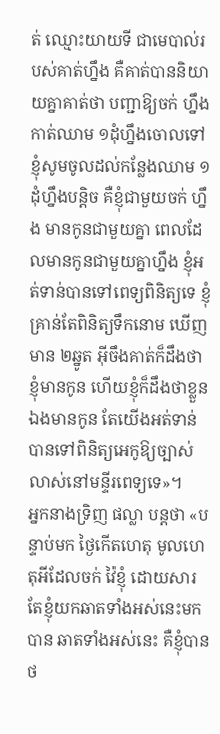ត់ ឈ្មោះយាយទី ជាមេបាល់របស់គាត់ហ្នឹង គឺគាត់បាននិយាយគ្នាគាត់ថា បញ្ជាឱ្យចក់ ហ្នឹង កាត់ឈាម ១ដុំហ្នឹងចោលទៅ ខ្ញុំសូមចូលដល់កន្លែងឈាម ១ដុំហ្នឹងបន្តិច គឺខ្ញុំជាមួយចក់ ហ្នឹង មានកូនជាមួយគ្នា ពេលដែលមានកូនជាមួយគ្នាហ្នឹង ខ្ញុំអត់ទាន់បានទៅពេទ្យពិនិត្យទេ ខ្ញុំគ្រាន់តែពិនិត្យទឹកនោម ឃើញមាន ២ឆ្នូត អ៊ីចឹងគាត់ក៏ដឹងថាខ្ញុំមានកូន ហើយខ្ញុំក៏ដឹងថាខ្លួនឯងមានកូន តែយើងអត់ទាន់បានទៅពិនិត្យអេកូឱ្យច្បាស់លាស់នៅមន្ទីរពេទ្យទេ»។
អ្នកនាងទ្រិញ ផល្លា បន្តថា «បន្ទាប់មក ថ្ងៃកើតហេតុ មូលហេតុអីដែលចក់ វ៉ៃខ្ញុំ ដោយសារតែខ្ញុំយកឆាតទាំងអស់នេះមកបាន ឆាតទាំងអស់នេះ គឺខ្ញុំបានថ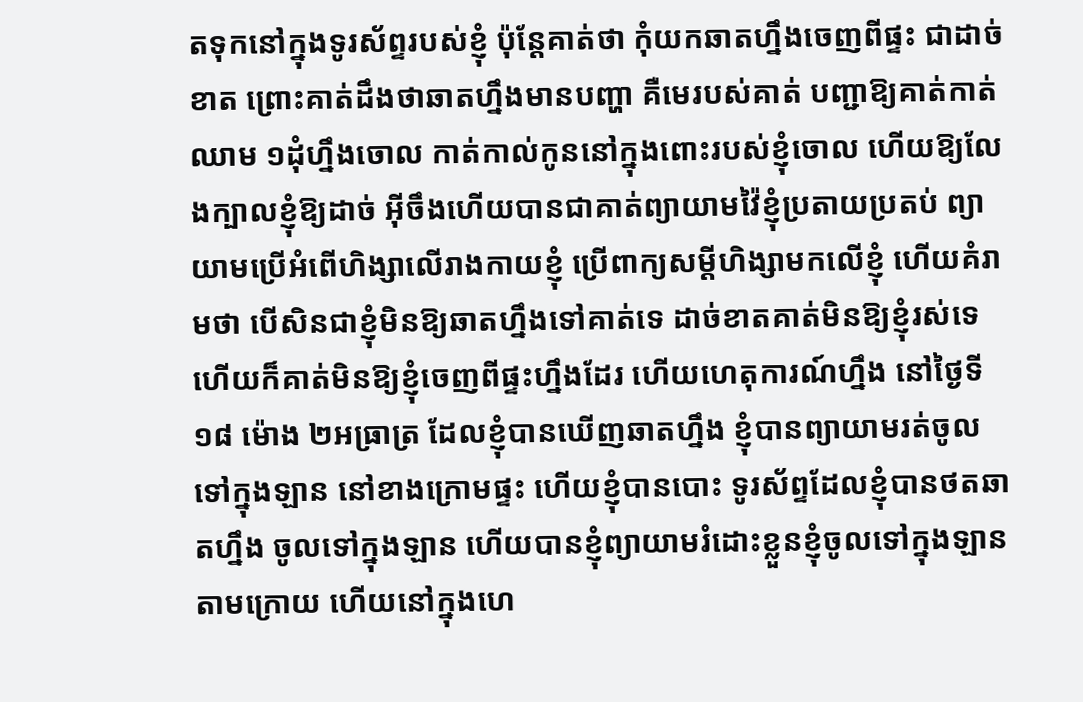តទុកនៅក្នុងទូរស័ព្ទរបស់ខ្ញុំ ប៉ុន្តែគាត់ថា កុំយកឆាតហ្នឹងចេញពីផ្ទះ ជាដាច់ខាត ព្រោះគាត់ដឹងថាឆាតហ្នឹងមានបញ្ហា គឺមេរបស់គាត់ បញ្ជាឱ្យគាត់កាត់ឈាម ១ដុំហ្នឹងចោល កាត់កាល់កូននៅក្នុងពោះរបស់ខ្ញុំចោល ហើយឱ្យលែងក្បាលខ្ញុំឱ្យដាច់ អ៊ីចឹងហើយបានជាគាត់ព្យាយាមវ៉ៃខ្ញុំប្រតាយប្រតប់ ព្យាយាមប្រើអំពើហិង្សាលើរាងកាយខ្ញុំ ប្រើពាក្យសម្តីហិង្សាមកលើខ្ញុំ ហើយគំរាមថា បើសិនជាខ្ញុំមិនឱ្យឆាតហ្នឹងទៅគាត់ទេ ដាច់ខាតគាត់មិនឱ្យខ្ញុំរស់ទេ ហើយក៏គាត់មិនឱ្យខ្ញុំចេញពីផ្ទះហ្នឹងដែរ ហើយហេតុការណ៍ហ្នឹង នៅថ្ងៃទី១៨ ម៉ោង ២អធ្រាត្រ ដែលខ្ញុំបានឃើញឆាតហ្នឹង ខ្ញុំបានព្យាយាមរត់ចូលទៅក្នុងឡាន នៅខាងក្រោមផ្ទះ ហើយខ្ញុំបានបោះ ទូរស័ព្ទដែលខ្ញុំបានថតឆាតហ្នឹង ចូលទៅក្នុងឡាន ហើយបានខ្ញុំព្យាយាមរំដោះខ្លួនខ្ញុំចូលទៅក្នុងឡានតាមក្រោយ ហើយនៅក្នុងហេ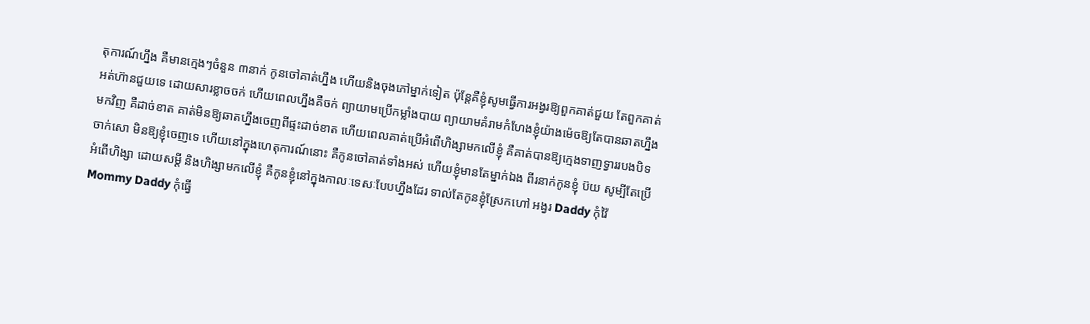តុការណ៍ហ្នឹង គឺមានក្មេងៗចំនួន ៣នាក់ កូនចៅគាត់ហ្នឹង ហើយនិងចុងភៅម្នាក់ទៀត ប៉ុន្តែគឺខ្ញុំសូមធ្វើការអង្វរឱ្យពួកគាត់ជួយ តែពួកគាត់អត់ហ៊ានជួយទេ ដោយសារខ្លាចចក់ ហើយពេលហ្នឹងគឺចក់ ព្យាយាមប្រើកម្លាំងបាយ ព្យាយាមគំរាមកំហែងខ្ញុំយ៉ាងម៉េចឱ្យតែបានឆាតហ្នឹងមកវិញ គឺដាច់ខាត គាត់មិនឱ្យឆាតហ្នឹងចេញពីផ្ទះដាច់ខាត ហើយពេលគាត់ប្រើអំពើហិង្សាមកលើខ្ញុំ គឺគាត់បានឱ្យក្មេងទាញទ្វាររបងបិទ ចាក់សោ មិនឱ្យខ្ញុំចេញទេ ហើយនៅក្នុងហេតុការណ៍នោះ គឺកូនចៅគាត់ទាំងអស់ ហើយខ្ញុំមានតែម្នាក់ឯង ពីរនាក់កូនខ្ញុំ ប៊យ សូម្បីតែប្រើអំពើហិង្សា ដោយសម្តី និងហិង្សាមកលើខ្ញុំ គឺកូនខ្ញុំនៅក្នុងកាលៈទេសៈបែបហ្នឹងដែរ ទាល់តែកូនខ្ញុំស្រែកហៅ អង្វរ Daddy កុំវ៉ៃ Mommy Daddy កុំធ្វើ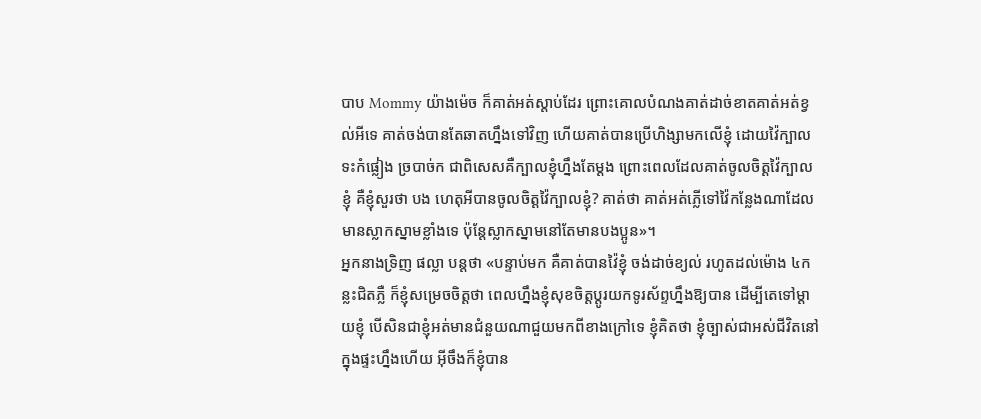បាប Mommy យ៉ាងម៉េច ក៏គាត់អត់ស្តាប់ដែរ ព្រោះគោលបំណងគាត់ដាច់ខាតគាត់អត់ខ្វល់អីទេ គាត់ចង់បានតែឆាតហ្នឹងទៅវិញ ហើយគាត់បានប្រើហិង្សាមកលើខ្ញុំ ដោយវ៉ៃក្បាល ទះកំផ្លៀង ច្របាច់ក ជាពិសេសគឺក្បាលខ្ញុំហ្នឹងតែម្តង ព្រោះពេលដែលគាត់ចូលចិត្តវ៉ៃក្បាលខ្ញុំ គឺខ្ញុំសួរថា បង ហេតុអីបានចូលចិត្តវ៉ៃក្បាលខ្ញុំ? គាត់ថា គាត់អត់ភ្លើទៅវ៉ៃកន្លែងណាដែលមានស្លាកស្នាមខ្លាំងទេ ប៉ុន្តែស្លាកស្នាមនៅតែមានបងប្អូន»។
អ្នកនាងទ្រិញ ផល្លា បន្តថា «បន្ទាប់មក គឺគាត់បានវ៉ៃខ្ញុំ ចង់ដាច់ខ្យល់ រហូតដល់ម៉ោង ៤កន្លះជិតភ្លឺ ក៏ខ្ញុំសម្រេចចិត្តថា ពេលហ្នឹងខ្ញុំសុខចិត្តប្តូរយកទូរស័ព្ទហ្នឹងឱ្យបាន ដើម្បីតេទៅម្តាយខ្ញុំ បើសិនជាខ្ញុំអត់មានជំនួយណាជួយមកពីខាងក្រៅទេ ខ្ញុំគិតថា ខ្ញុំច្បាស់ជាអស់ជីវិតនៅក្នុងផ្ទះហ្នឹងហើយ អ៊ីចឹងក៏ខ្ញុំបាន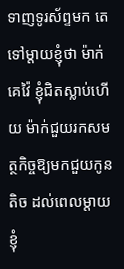ទាញទូរស័ព្ទមក តេទៅម្តាយខ្ញុំថា ម៉ាក់គេវ៉ៃ ខ្ញុំជិតស្លាប់ហើយ ម៉ាក់ជួយរកសមត្ថកិច្ចឱ្យមកជួយកូនតិច ដល់ពេលម្តាយខ្ញុំ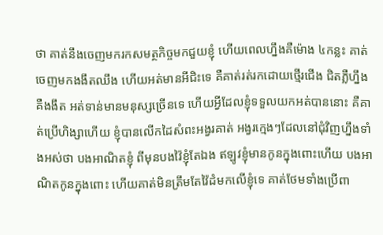ថា គាត់នឹងចេញមករកសមត្ថកិច្ចមកជួយខ្ញុំ ហើយពេលហ្នឹងគឺម៉ោង ៤កន្លះ គាត់ចេញមកងងឹតឈឹង ហើយអត់មានអីជិះទេ គឺគាត់រត់រកដោយថ្មើរជើង ជិតភ្លឺហ្នឹង គឺងងឹត អត់ទាន់មានមនុស្សច្រើនទេ ហើយអ្វីដែលខ្ញុំទទួលយកអត់បាននោះ គឺគាត់ប្រើហិង្សាហើយ ខ្ញុំបានលើកដៃសំពះអង្វរគាត់ អង្វរក្មេងៗដែលនៅជុំវិញហ្នឹងទាំងអស់ថា បងអាណិតខ្ញុំ ពីមុនបងវ៉ៃខ្ញុំតែឯង ឥឡូវខ្ញុំមានកូនក្នុងពោះហើយ បងអាណិតកូនក្នុងពោះ ហើយគាត់មិនត្រឹមតែវ៉ៃដំមកលើខ្ញុំទេ គាត់ថែមទាំងប្រើពា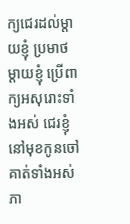ក្យជេរដល់ម្តាយខ្ញុំ ប្រមាថម្តាយខ្ញុំ ប្រើពាក្យអសុរោះទាំងអស់ ជេរខ្ញុំនៅមុខកូនចៅគាត់ទាំងអស់ ភា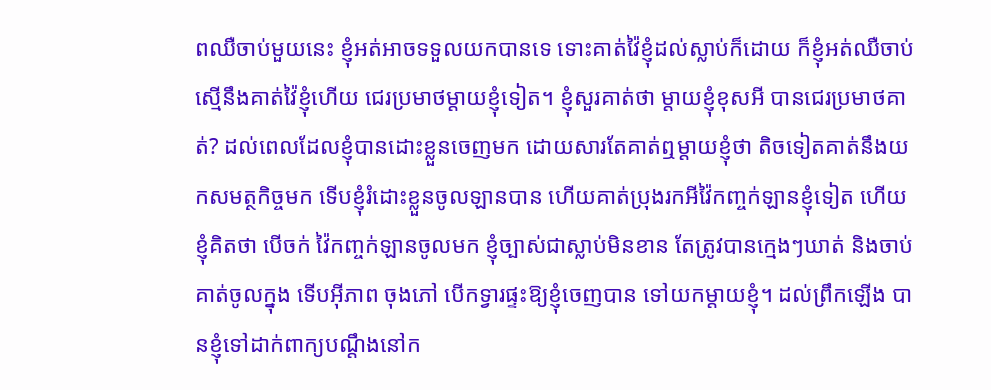ពឈឺចាប់មួយនេះ ខ្ញុំអត់អាចទទួលយកបានទេ ទោះគាត់វ៉ៃខ្ញុំដល់ស្លាប់ក៏ដោយ ក៏ខ្ញុំអត់ឈឺចាប់ស្មើនឹងគាត់វ៉ៃខ្ញុំហើយ ជេរប្រមាថម្តាយខ្ញុំទៀត។ ខ្ញុំសួរគាត់ថា ម្តាយខ្ញុំខុសអី បានជេរប្រមាថគាត់? ដល់ពេលដែលខ្ញុំបានដោះខ្លួនចេញមក ដោយសារតែគាត់ឮម្តាយខ្ញុំថា តិចទៀតគាត់នឹងយកសមត្ថកិច្ចមក ទើបខ្ញុំរំដោះខ្លួនចូលឡានបាន ហើយគាត់ប្រុងរកអីវ៉ៃកញ្ចក់ឡានខ្ញុំទៀត ហើយខ្ញុំគិតថា បើចក់ វ៉ៃកញ្ចក់ឡានចូលមក ខ្ញុំច្បាស់ជាស្លាប់មិនខាន តែត្រូវបានក្មេងៗឃាត់ និងចាប់គាត់ចូលក្នុង ទើបអ៊ីភាព ចុងភៅ បើកទ្វារផ្ទះឱ្យខ្ញុំចេញបាន ទៅយកម្តាយខ្ញុំ។ ដល់ព្រឹកឡើង បានខ្ញុំទៅដាក់ពាក្យបណ្តឹងនៅក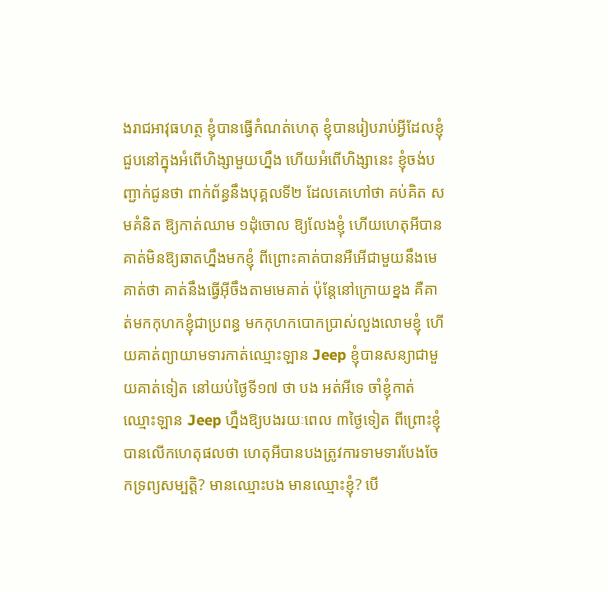ងរាជអាវុធហត្ថ ខ្ញុំបានធ្វើកំណត់ហេតុ ខ្ញុំបានរៀបរាប់អ្វីដែលខ្ញុំជួបនៅក្នុងអំពើហិង្សាមួយហ្នឹង ហើយអំពើហិង្សានេះ ខ្ញុំចង់បញ្ជាក់ជូនថា ពាក់ព័ន្ធនឹងបុគ្គលទី២ ដែលគេហៅថា គប់គិត សមគំនិត ឱ្យកាត់ឈាម ១ដុំចោល ឱ្យលែងខ្ញុំ ហើយហេតុអីបានគាត់មិនឱ្យឆាតហ្នឹងមកខ្ញុំ ពីព្រោះគាត់បានអឺអើជាមួយនឹងមេគាត់ថា គាត់នឹងធ្វើអ៊ីចឹងតាមមេគាត់ ប៉ុន្តែនៅក្រោយខ្នង គឺគាត់មកកុហកខ្ញុំជាប្រពន្ធ មកកុហកបោកប្រាស់លួងលោមខ្ញុំ ហើយគាត់ព្យាយាមទារកាត់ឈ្មោះឡាន Jeep ខ្ញុំបានសន្យាជាមួយគាត់ទៀត នៅយប់ថ្ងៃទី១៧ ថា បង អត់អីទេ ចាំខ្ញុំកាត់ឈ្មោះឡាន Jeep ហ្នឹងឱ្យបងរយៈពេល ៣ថ្ងៃទៀត ពីព្រោះខ្ញុំបានលើកហេតុផលថា ហេតុអីបានបងត្រូវការទាមទារបែងចែកទ្រព្យសម្បត្តិ? មានឈ្មោះបង មានឈ្មោះខ្ញុំ? បើ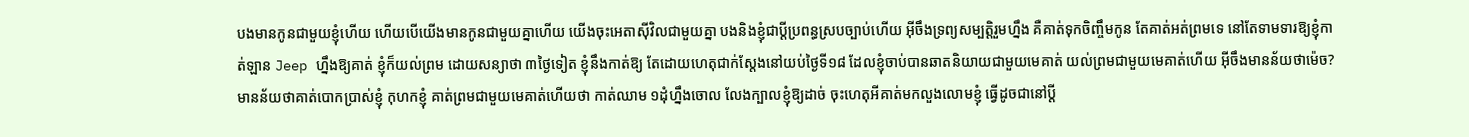បងមានកូនជាមួយខ្ញុំហើយ ហើយបើយើងមានកូនជាមួយគ្នាហើយ យើងចុះអេតាស៊ីវិលជាមួយគ្នា បងនិងខ្ញុំជាប្តីប្រពន្ធស្របច្បាប់ហើយ អ៊ីចឹងទ្រព្យសម្បត្តិរួមហ្នឹង គឺគាត់ទុកចិញ្ចឹមកូន តែគាត់អត់ព្រមទេ នៅតែទាមទារឱ្យខ្ញុំកាត់ឡាន Jeep ហ្នឹងឱ្យគាត់ ខ្ញុំក៏យល់ព្រម ដោយសន្យាថា ៣ថ្ងៃទៀត ខ្ញុំនឹងកាត់ឱ្យ តែដោយហេតុជាក់ស្តែងនៅយប់ថ្ងៃទី១៨ ដែលខ្ញុំចាប់បានឆាតនិយាយជាមួយមេគាត់ យល់ព្រមជាមួយមេគាត់ហើយ អ៊ីចឹងមានន័យថាម៉េច? មានន័យថាគាត់បោកប្រាស់ខ្ញុំ កុហកខ្ញុំ គាត់ព្រមជាមួយមេគាត់ហើយថា កាត់ឈាម ១ដុំហ្នឹងចោល លែងក្បាលខ្ញុំឱ្យដាច់ ចុះហេតុអីគាត់មកលួងលោមខ្ញុំ ធ្វើដូចជានៅប្តី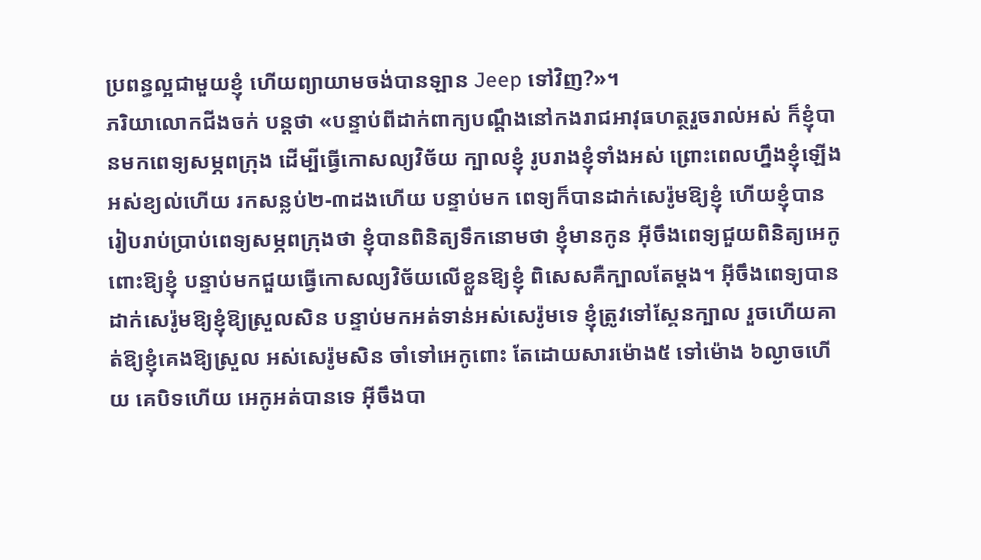ប្រពន្ធល្អជាមួយខ្ញុំ ហើយព្យាយាមចង់បានឡាន Jeep ទៅវិញ?»។
ភរិយាលោកជីងចក់ បន្តថា «បន្ទាប់ពីដាក់ពាក្យបណ្តឹងនៅកងរាជអាវុធហត្ថរួចរាល់អស់ ក៏ខ្ញុំបានមកពេទ្យសម្ភពក្រុង ដើម្បីធ្វើកោសល្យវិច័យ ក្បាលខ្ញុំ រូបរាងខ្ញុំទាំងអស់ ព្រោះពេលហ្នឹងខ្ញុំឡើងអស់ខ្យល់ហើយ រកសន្លប់២-៣ដងហើយ បន្ទាប់មក ពេទ្យក៏បានដាក់សេរ៉ូមឱ្យខ្ញុំ ហើយខ្ញុំបានរៀបរាប់ប្រាប់ពេទ្យសម្ភពក្រុងថា ខ្ញុំបានពិនិត្យទឹកនោមថា ខ្ញុំមានកូន អ៊ីចឹងពេទ្យជួយពិនិត្យអេកូពោះឱ្យខ្ញុំ បន្ទាប់មកជួយធ្វើកោសល្យវិច័យលើខ្លួនឱ្យខ្ញុំ ពិសេសគឺក្បាលតែម្តង។ អ៊ីចឹងពេទ្យបានដាក់សេរ៉ូមឱ្យខ្ញុំឱ្យស្រួលសិន បន្ទាប់មកអត់ទាន់អស់សេរ៉ូមទេ ខ្ញុំត្រូវទៅស្គែនក្បាល រួចហើយគាត់ឱ្យខ្ញុំគេងឱ្យស្រួល អស់សេរ៉ូមសិន ចាំទៅអេកូពោះ តែដោយសារម៉ោង៥ ទៅម៉ោង ៦ល្ងាចហើយ គេបិទហើយ អេកូអត់បានទេ អ៊ីចឹងបា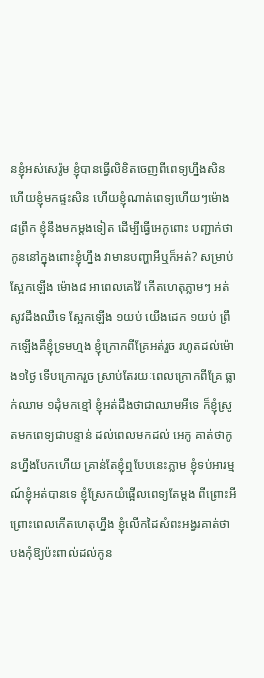នខ្ញុំអស់សេរ៉ូម ខ្ញុំបានធ្វើលិខិតចេញពីពេទ្យហ្នឹងសិន ហើយខ្ញុំមកផ្ទះសិន ហើយខ្ញុំណាត់ពេទ្យហើយៗម៉ោង៨ព្រឹក ខ្ញុំនឹងមកម្តងទៀត ដើម្បីធ្វើអេកូពោះ បញ្ជាក់ថាកូននៅក្នុងពោះខ្ញុំហ្នឹង វាមានបញ្ហាអីឬក៏អត់? សម្រាប់ស្អែកឡើង ម៉ោង៨ អាពេលគេវ៉ៃ កើតហេតុភ្លាមៗ អត់សូវដឹងឈឺទេ ស្អែកឡើង ១យប់ យើងដេក ១យប់ ព្រឹកឡើងគឺខ្ញុំទ្រមហ្មង ខ្ញុំក្រោកពីគ្រែអត់រួច រហូតដល់ម៉ោង១ថ្ងៃ ទើបក្រោករួច ស្រាប់តែរយៈពេលក្រោកពីគ្រែ ធ្លាក់ឈាម ១ដុំមកខ្មៅ ខ្ញុំអត់ដឹងថាជាឈាមអីទេ ក៏ខ្ញុំស្រូតមកពេទ្យជាបន្ទាន់ ដល់ពេលមកដល់ អេកូ គាត់ថាកូនហ្នឹងបែកហើយ គ្រាន់តែខ្ញុំឮបែបនេះភ្លាម ខ្ញុំទប់អារម្មណ៍ខ្ញុំអត់បានទេ ខ្ញុំស្រែកយំផ្អើលពេទ្យតែម្តង ពីព្រោះអី ព្រោះពេលកើតហេតុហ្នឹង ខ្ញុំលើកដៃសំពះអង្វរគាត់ថា បងកុំឱ្យប៉ះពាល់ដល់កូន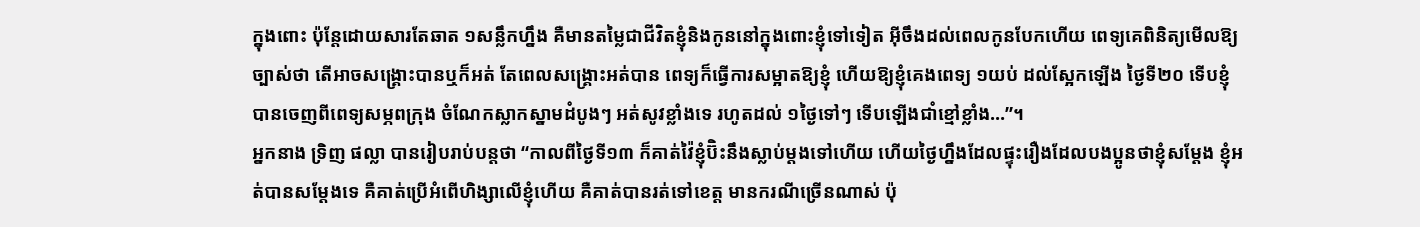ក្នុងពោះ ប៉ុន្តែដោយសារតែឆាត ១សន្លឹកហ្នឹង គឺមានតម្លៃជាជីវិតខ្ញុំនិងកូននៅក្នុងពោះខ្ញុំទៅទៀត អ៊ីចឹងដល់ពេលកូនបែកហើយ ពេទ្យគេពិនិត្យមើលឱ្យច្បាស់ថា តើអាចសង្គ្រោះបានឬក៏អត់ តែពេលសង្គ្រោះអត់បាន ពេទ្យក៏ធ្វើការសម្អាតឱ្យខ្ញុំ ហើយឱ្យខ្ញុំគេងពេទ្យ ១យប់ ដល់ស្អែកឡើង ថ្ងៃទី២០ ទើបខ្ញុំបានចេញពីពេទ្យសម្ភពក្រុង ចំណែកស្លាកស្នាមដំបូងៗ អត់សូវខ្លាំងទេ រហូតដល់ ១ថ្ងៃទៅៗ ទើបឡើងជាំខ្មៅខ្លាំង…”។
អ្នកនាង ទ្រិញ ផល្លា បានរៀបរាប់បន្តថា “កាលពីថ្ងៃទី១៣ ក៏គាត់វ៉ៃខ្ញុំប៊ិះនឹងស្លាប់ម្តងទៅហើយ ហើយថ្ងៃហ្នឹងដែលផ្ទុះរឿងដែលបងប្អូនថាខ្ញុំសម្តែង ខ្ញុំអត់បានសម្តែងទេ គឺគាត់ប្រើអំពើហិង្សាលើខ្ញុំហើយ គឺគាត់បានរត់ទៅខេត្ត មានករណីច្រើនណាស់ ប៉ុ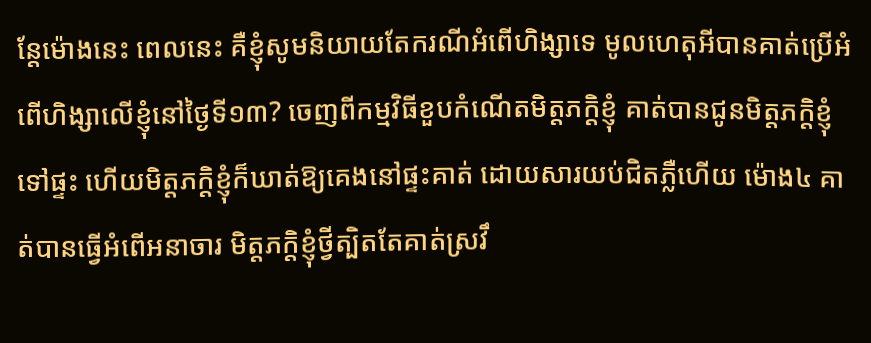ន្តែម៉ោងនេះ ពេលនេះ គឺខ្ញុំសូមនិយាយតែករណីអំពើហិង្សាទេ មូលហេតុអីបានគាត់ប្រើអំពើហិង្សាលើខ្ញុំនៅថ្ងៃទី១៣? ចេញពីកម្មវិធីខួបកំណើតមិត្តភក្តិខ្ញុំ គាត់បានជូនមិត្តភក្តិខ្ញុំទៅផ្ទះ ហើយមិត្តភក្តិខ្ញុំក៏ឃាត់ឱ្យគេងនៅផ្ទះគាត់ ដោយសារយប់ជិតភ្លឺហើយ ម៉ោង៤ គាត់បានធ្វើអំពើអនាចារ មិត្តភក្តិខ្ញុំថ្វីត្បិតតែគាត់ស្រវឹ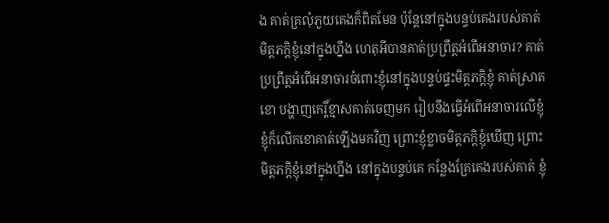ង គាត់គ្រលុំភួយគេងក៏ពិតមែន ប៉ុន្តែនៅក្នុងបន្ទប់គេងរបស់គាត់ មិត្តភក្តិខ្ញុំនៅក្នុងហ្នឹង ហេតុអីបានគាត់ប្រព្រឹត្តអំពើអនាចារ? គាត់ប្រព្រឹត្តអំពើអនាចារចំពោះខ្ញុំនៅក្នុងបន្ទប់ផ្ទះមិត្តភក្តិខ្ញុំ គាត់ស្រាតខោ បង្ហាញកេរ្តិ៍ខ្មាសគាត់ចេញមក រៀបនឹងធ្វើអំពើអនាចារលើខ្ញុំ ខ្ញុំក៏លើកខោគាត់ឡើងមកវិញ ព្រោះខ្ញុំខ្លាចមិត្តភក្តិខ្ញុំឃើញ ព្រោះមិត្តភក្តិខ្ញុំនៅក្នុងហ្នឹង នៅក្នុងបន្ទប់គេ កន្លែងគ្រែគេងរបស់គាត់ ខ្ញុំ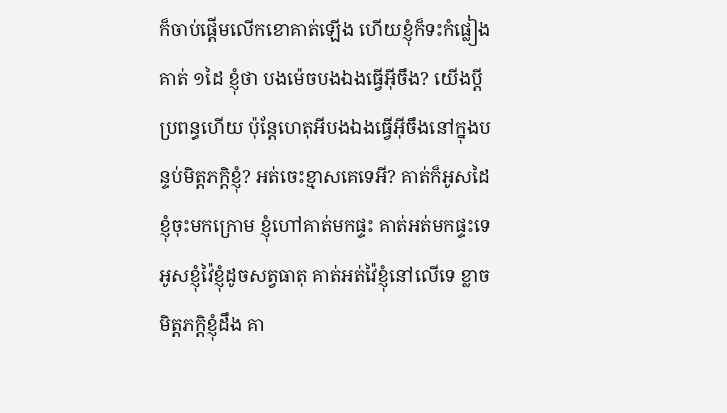ក៏ចាប់ផ្តើមលើកខោគាត់ឡើង ហើយខ្ញុំក៏ទះកំផ្លៀងគាត់ ១ដៃ ខ្ញុំថា បងម៉េចបងឯងធ្វើអ៊ីចឹង? យើងប្តីប្រពន្ធហើយ ប៉ុន្តែហេតុអីបងឯងធ្វើអ៊ីចឹងនៅក្នុងបន្ទប់មិត្តភក្តិខ្ញុំ? អត់ចេះខ្មាសគេទេអី? គាត់ក៏អូសដៃខ្ញុំចុះមកក្រោម ខ្ញុំហៅគាត់មកផ្ទះ គាត់អត់មកផ្ទះទេ អូសខ្ញុំវ៉ៃខ្ញុំដូចសត្វធាតុ គាត់អត់វ៉ៃខ្ញុំនៅលើទេ ខ្លាចមិត្តភក្តិខ្ញុំដឹង គា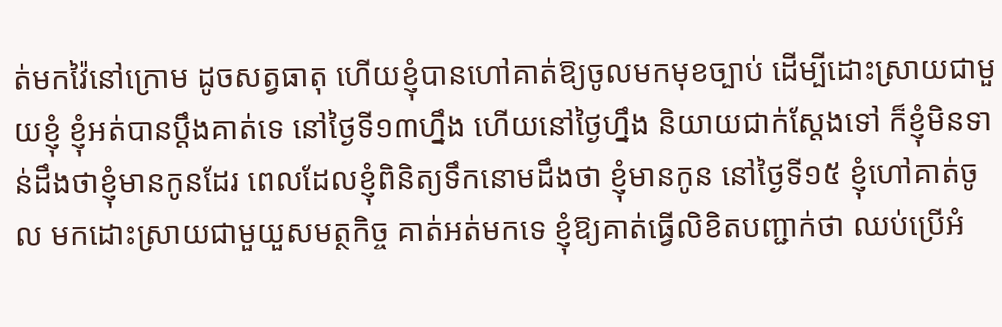ត់មកវ៉ៃនៅក្រោម ដូចសត្វធាតុ ហើយខ្ញុំបានហៅគាត់ឱ្យចូលមកមុខច្បាប់ ដើម្បីដោះស្រាយជាមួយខ្ញុំ ខ្ញុំអត់បានប្តឹងគាត់ទេ នៅថ្ងៃទី១៣ហ្នឹង ហើយនៅថ្ងៃហ្នឹង និយាយជាក់ស្តែងទៅ ក៏ខ្ញុំមិនទាន់ដឹងថាខ្ញុំមានកូនដែរ ពេលដែលខ្ញុំពិនិត្យទឹកនោមដឹងថា ខ្ញុំមានកូន នៅថ្ងៃទី១៥ ខ្ញុំហៅគាត់ចូល មកដោះស្រាយជាមួយួសមត្ថកិច្ច គាត់អត់មកទេ ខ្ញុំឱ្យគាត់ធ្វើលិខិតបញ្ជាក់ថា ឈប់ប្រើអំ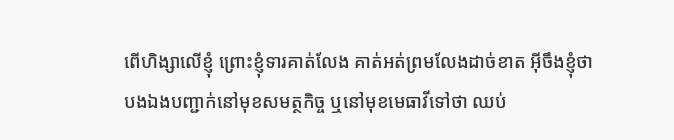ពើហិង្សាលើខ្ញុំ ព្រោះខ្ញុំទារគាត់លែង គាត់អត់ព្រមលែងដាច់ខាត អ៊ីចឹងខ្ញុំថា បងឯងបញ្ជាក់នៅមុខសមត្ថកិច្ច ឬនៅមុខមេធាវីទៅថា ឈប់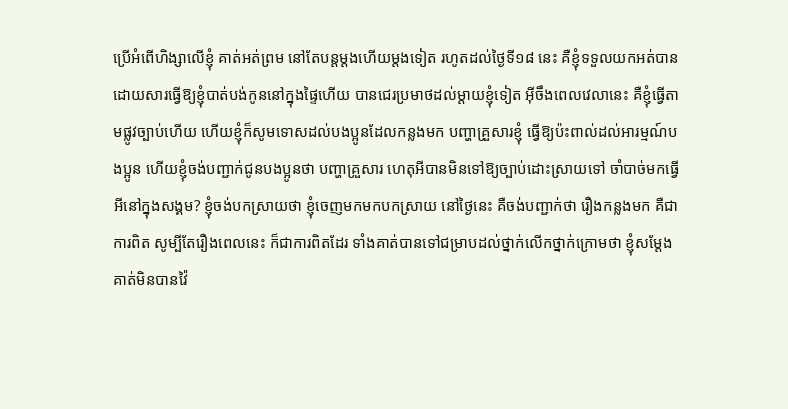ប្រើអំពើហិង្សាលើខ្ញុំ គាត់អត់ព្រម នៅតែបន្តម្តងហើយម្តងទៀត រហូតដល់ថ្ងៃទី១៨ នេះ គឺខ្ញុំទទួលយកអត់បាន ដោយសារធ្វើឱ្យខ្ញុំបាត់បង់កូននៅក្នុងផ្ទៃហើយ បានជេរប្រមាថដល់ម្តាយខ្ញុំទៀត អ៊ីចឹងពេលវេលានេះ គឺខ្ញុំធ្វើតាមផ្លូវច្បាប់ហើយ ហើយខ្ញុំក៏សូមទោសដល់បងប្អូនដែលកន្លងមក បញ្ហាគ្រួសារខ្ញុំ ធ្វើឱ្យប៉ះពាល់ដល់អារម្មណ៍បងប្អូន ហើយខ្ញុំចង់បញ្ជាក់ជូនបងប្អូនថា បញ្ហាគ្រួសារ ហេតុអីបានមិនទៅឱ្យច្បាប់ដោះស្រាយទៅ ចាំបាច់មកធ្វើអីនៅក្នុងសង្គម? ខ្ញុំចង់បកស្រាយថា ខ្ញុំចេញមកមកបកស្រាយ នៅថ្ងៃនេះ គឺចង់បញ្ជាក់ថា រឿងកន្លងមក គឺជាការពិត សូម្បីតែរឿងពេលនេះ ក៏ជាការពិតដែរ ទាំងគាត់បានទៅជម្រាបដល់ថ្នាក់លើកថ្នាក់ក្រោមថា ខ្ញុំសម្តែង គាត់មិនបានវ៉ៃ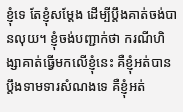ខ្ញុំទេ តែខ្ញុំសម្តែង ដើម្បីប្តឹងគាត់ចង់បានលុយ។ ខ្ញុំចង់បញ្ជាក់ថា ករណីហិង្សាគាត់ធ្វើមកលើខ្ញុំនេះ គឺខ្ញុំអត់បានប្តឹងទាមទារសំណងទេ គឺខ្ញុំអត់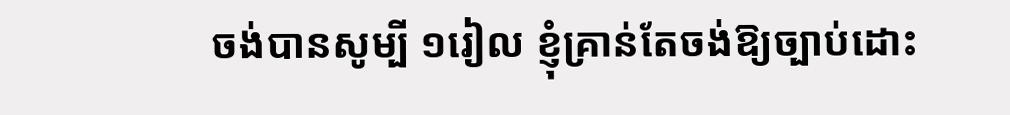ចង់បានសូម្បី ១រៀល ខ្ញុំគ្រាន់តែចង់ឱ្យច្បាប់ដោះ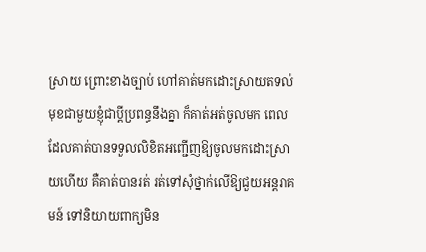ស្រាយ ព្រោះខាងច្បាប់ ហៅគាត់មកដោះស្រាយតទល់មុខជាមួយខ្ញុំជាប្តីប្រពន្ធនឹងគ្នា ក៏គាត់អត់ចូលមក ពេលដែលគាត់បានទទួលលិខិតអញ្ជើញឱ្យចូលមកដោះស្រាយហើយ គឺគាត់បានរត់ រត់ទៅសុំថ្នាក់លើឱ្យជួយអន្តរាគមន៍ ទៅនិយាយពាក្យមិន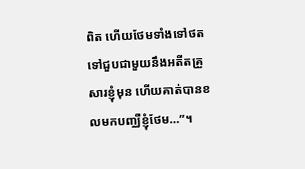ពិត ហើយថែមទាំងទៅថត ទៅជួបជាមួយនឹងអតីតគ្រួសារខ្ញុំមុន ហើយគាត់បានខលមកបញ្ឈឺខ្ញុំថែម…”។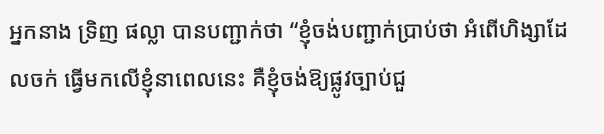អ្នកនាង ទ្រិញ ផល្លា បានបញ្ជាក់ថា “ខ្ញុំចង់បញ្ជាក់ប្រាប់ថា អំពើហិង្សាដែលចក់ ធ្វើមកលើខ្ញុំនាពេលនេះ គឺខ្ញុំចង់ឱ្យផ្លូវច្បាប់ជួ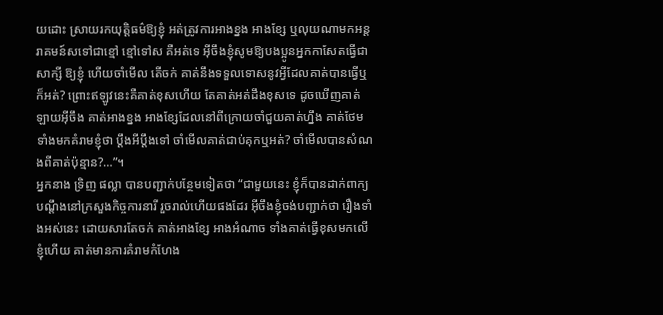យដោះ ស្រាយរកយុត្តិធម៌ឱ្យខ្ញុំ អត់ត្រូវការអាងខ្នង អាងខ្សែ ឬលុយណាមកអន្តរាគមន៍សទៅជាខ្មៅ ខ្មៅទៅស គឺអត់ទេ អ៊ីចឹងខ្ញុំសូមឱ្យបងប្អូនអ្នកកាសែតធ្វើជាសាក្សី ឱ្យខ្ញុំ ហើយចាំមើល តើចក់ គាត់នឹងទទួលទោសនូវអ្វីដែលគាត់បានធ្វើឬក៏អត់? ព្រោះឥឡូវនេះគឺគាត់ខុសហើយ តែគាត់អត់ដឹងខុសទេ ដូចឃើញគាត់ឡាយអ៊ីចឹង គាត់អាងខ្នង អាងខ្សែដែលនៅពីក្រោយចាំជួយគាត់ហ្នឹង គាត់ថែមទាំងមកគំរាមខ្ញុំថា ប្តឹងអីប្តឹងទៅ ចាំមើលគាត់ជាប់គុកឬអត់? ចាំមើលបានសំណងពីគាត់ប៉ុន្មាន?…”។
អ្នកនាង ទ្រិញ ផល្លា បានបញ្ជាក់បន្ថែមទៀតថា “ជាមួយនេះ ខ្ញុំក៏បានដាក់ពាក្យបណ្តឹងនៅក្រសួងកិច្ចការនារី រួចរាល់ហើយផងដែរ អ៊ីចឹងខ្ញុំចង់បញ្ជាក់ថា រឿងទាំងអស់នេះ ដោយសារតែចក់ គាត់អាងខ្សែ អាងអំណាច ទាំងគាត់ធ្វើខុសមកលើខ្ញុំហើយ គាត់មានការគំរាមកំហែង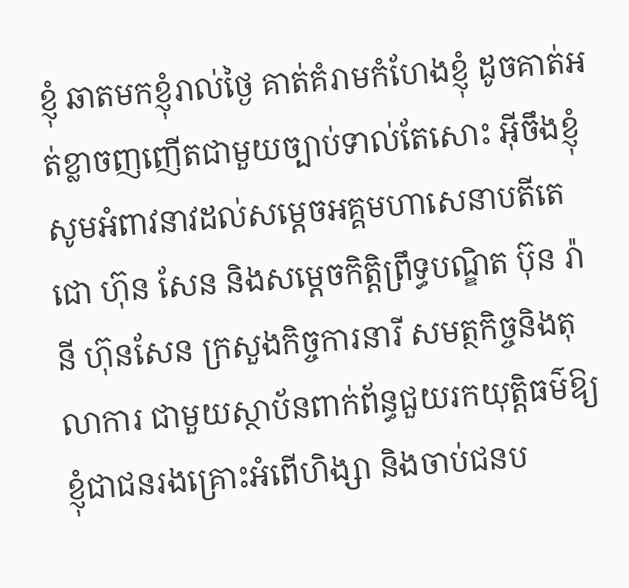ខ្ញុំ ឆាតមកខ្ញុំរាល់ថ្ងៃ គាត់គំរាមកំហែងខ្ញុំ ដូចគាត់អត់ខ្លាចញញើតជាមួយច្បាប់ទាល់តែសោះ អ៊ីចឹងខ្ញុំសូមអំពាវនាវដល់សម្តេចអគ្គមហាសេនាបតីតេជោ ហ៊ុន សែន និងសម្តេចកិត្តិព្រឹទ្ធបណ្ឌិត ប៊ុន រ៉ានី ហ៊ុនសែន ក្រសួងកិច្ចការនារី សមត្ថកិច្ចនិងតុលាការ ជាមួយស្ថាប័នពាក់ព័ន្ធជួយរកយុត្តិធម៌ឱ្យខ្ញុំជាជនរងគ្រោះអំពើហិង្សា និងចាប់ជនប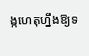ង្កហេតុហ្នឹងឱ្យទ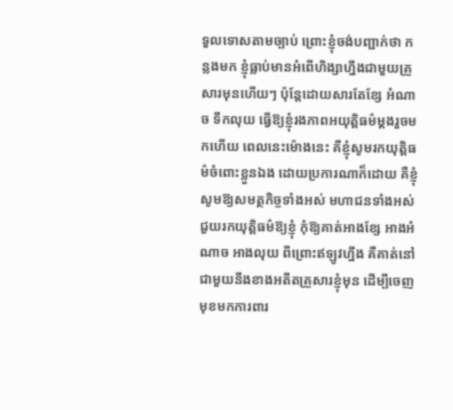ទួលទោសតាមច្បាប់ ព្រោះខ្ញុំចង់បញ្ជាក់ថា កន្លងមក ខ្ញុំធ្លាប់មានអំពើហិង្សាហ្នឹងជាមួយគ្រួសារមុនហើយៗ ប៉ុន្តែដោយសារតែខ្សែ អំណាច ទឹកលុយ ធ្វើឱ្យខ្ញុំរងភាពអយុត្តិធម៌ម្តងរួចមកហើយ ពេលនេះម៉ោងនេះ គឺខ្ញុំសូមរកយុត្តិធម៌ចំពោះខ្លួនឯង ដោយប្រការណាក៏ដោយ គឺខ្ញុំសូមឱ្យសមត្ថកិច្ចទាំងអស់ មហាជនទាំងអស់ ជួយរកយុត្តិធម៌ឱ្យខ្ញុំ កុំឱ្យគាត់អាងខ្សែ អាងអំណាច អាងលុយ ពីព្រោះឥឡូវហ្នឹង គឺគាត់នៅជាមួយនឹងខាងអតីតគ្រួសារខ្ញុំមុន ដើម្បីចេញមុខមកការពារ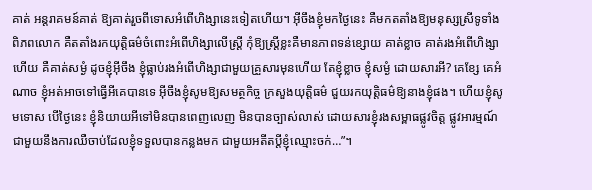គាត់ អន្តរាគមន៍គាត់ ឱ្យគាត់រួចពីទោសអំពើហិង្សានេះទៀតហើយ។ អ៊ីចឹងខ្ញុំមកថ្ងៃនេះ គឺមកតតាំងឱ្យមនុស្សស្រីទូទាំងពិភពលោក គឺតតាំងរកយុត្តិធម៌ចំពោះអំពើហិង្សាលើស្ត្រី កុំឱ្យស្ត្រីខ្លះគឺមានភាពទន់ខ្សោយ គាត់ខ្លាច គាត់រងអំពើហិង្សាហើយ គឺគាត់សម្ងំ ដូចខ្ញុំអ៊ីចឹង ខ្ញុំធ្លាប់រងអំពើហិង្សាជាមួយគ្រួសារមុនហើយ តែខ្ញុំខ្លាច ខ្ញុំសម្ងំ ដោយសារអី? គេខ្សែ គេអំណាច ខ្ញុំអត់អាចទៅធ្វើអីគេបានទេ អ៊ីចឹងខ្ញុំសូមឱ្យសមត្ថកិច្ច ក្រសួងយុត្តិធម៌ ជួយរកយុត្តិធម៌ឱ្យនាងខ្ញុំផង។ ហើយខ្ញុំសូមទោស បើថ្ងៃនេះ ខ្ញុំនិយាយអីទៅមិនបានពេញលេញ មិនបានច្បាស់លាស់ ដោយសារខ្ញុំរងសម្ពាធផ្លូវចិត្ត ផ្លូវអារម្មណ៍ ជាមួយនឹងការឈឺចាប់ដែលខ្ញុំទទួលបានកន្លងមក ជាមួយអតីតប្តីខ្ញុំឈ្មោះចក់…”។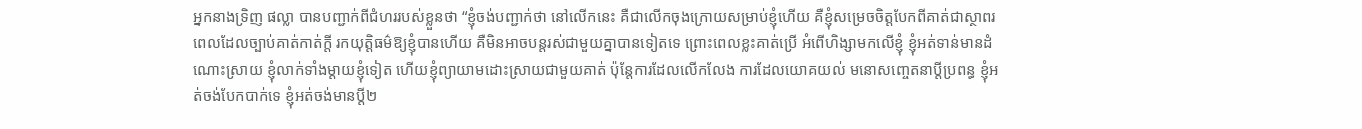អ្នកនាងទ្រិញ ផល្លា បានបញ្ជាក់ពីជំហររបស់ខ្លួនថា “ខ្ញុំចង់បញ្ជាក់ថា នៅលើកនេះ គឺជាលើកចុងក្រោយសម្រាប់ខ្ញុំហើយ គឺខ្ញុំសម្រេចចិត្តបែកពីគាត់ជាស្ថាពរ ពេលដែលច្បាប់គាត់កាត់ក្តី រកយុត្តិធម៌ឱ្យខ្ញុំបានហើយ គឺមិនអាចបន្តរស់ជាមួយគ្នាបានទៀតទេ ព្រោះពេលខ្លះគាត់ប្រើ អំពើហិង្សាមកលើខ្ញុំ ខ្ញុំអត់ទាន់មានដំណោះស្រាយ ខ្ញុំលាក់ទាំងម្តាយខ្ញុំទៀត ហើយខ្ញុំព្យាយាមដោះស្រាយជាមួយគាត់ ប៉ុន្តែការដែលលើកលែង ការដែលយោគយល់ មនោសញ្ចេតនាប្តីប្រពន្ធ ខ្ញុំអត់ចង់បែកបាក់ទេ ខ្ញុំអត់ចង់មានប្តី២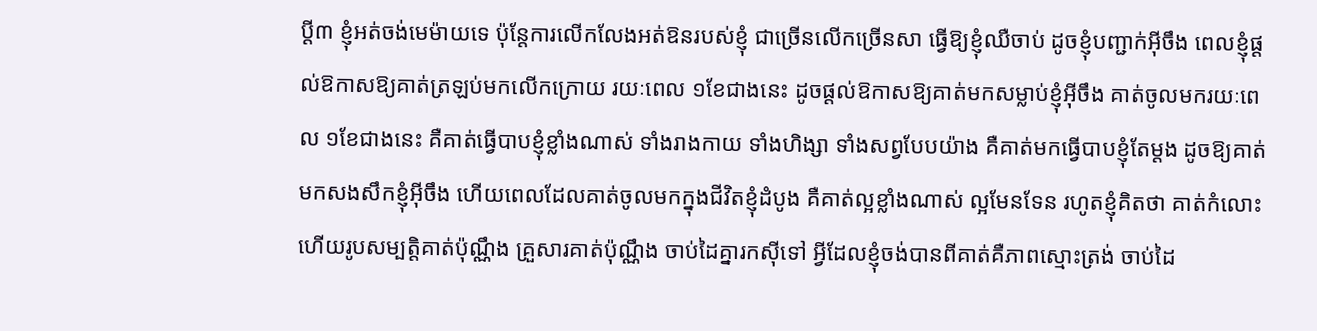ប្តី៣ ខ្ញុំអត់ចង់មេម៉ាយទេ ប៉ុន្តែការលើកលែងអត់ឱនរបស់ខ្ញុំ ជាច្រើនលើកច្រើនសា ធ្វើឱ្យខ្ញុំឈឺចាប់ ដូចខ្ញុំបញ្ជាក់អ៊ីចឹង ពេលខ្ញុំផ្តល់ឱកាសឱ្យគាត់ត្រឡប់មកលើកក្រោយ រយៈពេល ១ខែជាងនេះ ដូចផ្តល់ឱកាសឱ្យគាត់មកសម្លាប់ខ្ញុំអ៊ីចឹង គាត់ចូលមករយៈពេល ១ខែជាងនេះ គឺគាត់ធ្វើបាបខ្ញុំខ្លាំងណាស់ ទាំងរាងកាយ ទាំងហិង្សា ទាំងសព្វបែបយ៉ាង គឺគាត់មកធ្វើបាបខ្ញុំតែម្តង ដូចឱ្យគាត់មកសងសឹកខ្ញុំអ៊ីចឹង ហើយពេលដែលគាត់ចូលមកក្នុងជីវិតខ្ញុំដំបូង គឺគាត់ល្អខ្លាំងណាស់ ល្អមែនទែន រហូតខ្ញុំគិតថា គាត់កំលោះ ហើយរូបសម្បត្តិគាត់ប៉ុណ្ណឹង គ្រួសារគាត់ប៉ុណ្ណឹង ចាប់ដៃគ្នារកស៊ីទៅ អ្វីដែលខ្ញុំចង់បានពីគាត់គឺភាពស្មោះត្រង់ ចាប់ដៃ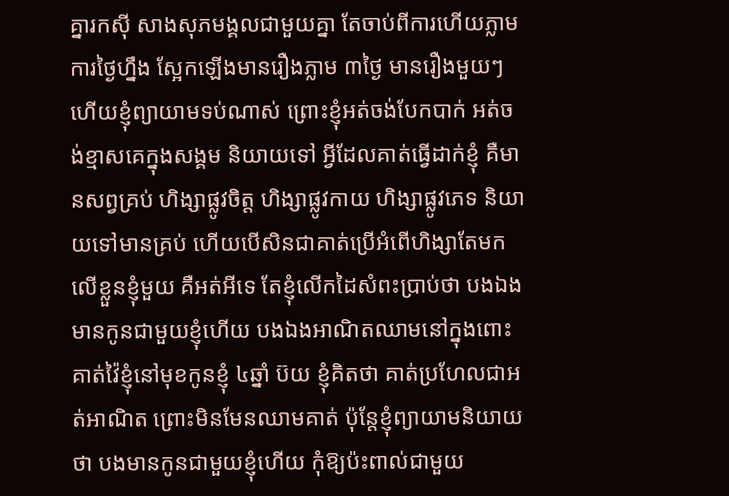គ្នារកស៊ី សាងសុភមង្គលជាមួយគ្នា តែចាប់ពីការហើយភ្លាម ការថ្ងៃហ្នឹង ស្អែកឡើងមានរឿងភ្លាម ៣ថ្ងៃ មានរឿងមួយៗ ហើយខ្ញុំព្យាយាមទប់ណាស់ ព្រោះខ្ញុំអត់ចង់បែកបាក់ អត់ចង់ខ្មាសគេក្នុងសង្គម និយាយទៅ អ្វីដែលគាត់ធ្វើដាក់ខ្ញុំ គឺមានសព្វគ្រប់ ហិង្សាផ្លូវចិត្ត ហិង្សាផ្លូវកាយ ហិង្សាផ្លូវភេទ និយាយទៅមានគ្រប់ ហើយបើសិនជាគាត់ប្រើអំពើហិង្សាតែមកលើខ្លួនខ្ញុំមួយ គឺអត់អីទេ តែខ្ញុំលើកដៃសំពះប្រាប់ថា បងឯងមានកូនជាមួយខ្ញុំហើយ បងឯងអាណិតឈាមនៅក្នុងពោះ គាត់វ៉ៃខ្ញុំនៅមុខកូនខ្ញុំ ៤ឆ្នាំ ប៊យ ខ្ញុំគិតថា គាត់ប្រហែលជាអត់អាណិត ព្រោះមិនមែនឈាមគាត់ ប៉ុន្តែខ្ញុំព្យាយាមនិយាយថា បងមានកូនជាមួយខ្ញុំហើយ កុំឱ្យប៉ះពាល់ជាមួយ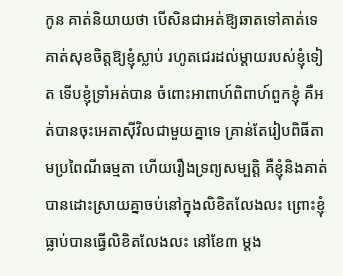កូន គាត់និយាយថា បើសិនជាអត់ឱ្យឆាតទៅគាត់ទេ គាត់សុខចិត្តឱ្យខ្ញុំស្លាប់ រហូតជេរដល់ម្តាយរបស់ខ្ញុំទៀត ទើបខ្ញុំទ្រាំអត់បាន ចំពោះអាពាហ៍ពិពាហ៍ពួកខ្ញុំ គឺអត់បានចុះអេតាស៊ីវិលជាមួយគ្នាទេ គ្រាន់តែរៀបពិធីតាមប្រពៃណីធម្មតា ហើយរឿងទ្រព្យសម្បត្តិ គឺខ្ញុំនិងគាត់បានដោះស្រាយគ្នាចប់នៅក្នុងលិខិតលែងលះ ព្រោះខ្ញុំធ្លាប់បានធ្វើលិខិតលែងលះ នៅខែ៣ ម្តង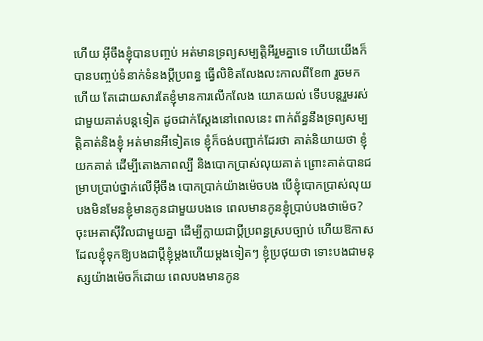ហើយ អ៊ីចឹងខ្ញុំបានបញ្ចប់ អត់មានទ្រព្យសម្បត្តិអីរួមគ្នាទេ ហើយយើងក៏បានបញ្ចប់ទំនាក់ទំនងប្តីប្រពន្ធ ធ្វើលិខិតលែងលះកាលពីខែ៣ រួចមកហើយ តែដោយសារតែខ្ញុំមានការលើកលែង យោគយល់ ទើបបន្តរួមរស់ជាមួយគាត់បន្តទៀត ដូចជាក់ស្តែងនៅពេលនេះ ពាក់ព័ន្ធនឹងទ្រព្យសម្បត្តិគាត់និងខ្ញុំ អត់មានអីទៀតទេ ខ្ញុំក៏ចង់បញ្ជាក់ដែរថា គាត់និយាយថា ខ្ញុំយកគាត់ ដើម្បីតោងភាពល្បី និងបោកប្រាស់លុយគាត់ ព្រោះគាត់បានជម្រាបប្រាប់ថ្នាក់លើអ៊ីចឹង បោកប្រាក់យ៉ាងម៉េចបង បើខ្ញុំបោកប្រាស់លុយបងមិនមែនខ្ញុំមានកូនជាមួយបងទេ ពេលមានកូនខ្ញុំប្រាប់បងថាម៉េច? ចុះអេតាស៊ីវិលជាមួយគ្នា ដើម្បីក្លាយជាប្តីប្រពន្ធស្របច្បាប់ ហើយឱកាសដែលខ្ញុំទុកឱ្យបងជាប្តីខ្ញុំម្តងហើយម្តងទៀតៗ ខ្ញុំប្រថុយថា ទោះបងជាមនុស្សយ៉ាងម៉េចក៏ដោយ ពេលបងមានកូន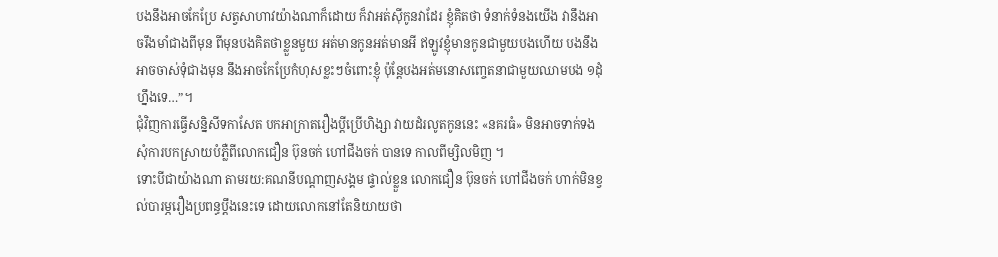បងនឹងអាចកែប្រែ សត្វសាហាវយ៉ាងណាក៏ដោយ ក៏វាអត់ស៊ីកូនវាដែរ ខ្ញុំគិតថា ទំនាក់ទំនងយើង វានឹងអាចរឹងមាំជាងពីមុន ពីមុនបងគិតថាខ្លួនមួយ អត់មានកូនអត់មានអី ឥឡូវខ្ញុំមានកូនជាមួយបងហើយ បងនឹងអាចចាស់ទុំជាងមុន នឹងអាចកែប្រែកំហុសខ្លះៗចំពោះខ្ញុំ ប៉ុន្តែបងអត់មនោសញ្ចេតនាជាមួយឈាមបង ១ដុំហ្នឹងទេ…”។
ជុំវិញការធ្វើសន្និសីទកាសែត បកអាក្រាតរឿងប្តីប្រើហិង្សា វាយដំរលូតកូននេះ «នគរធំ» មិនអាចទាក់ទងសុំការបកស្រាយបំភ្លឺពីលោកជឿន ប៊ុនចក់ ហៅជីងចក់ បានទេ កាលពីម្សិលមិញ ។
ទោះបីជាយ៉ាងណា តាមរយ:គណនីបណ្តាញសង្គម ផ្ទាល់ខ្លួន លោកជឿន ប៊ុនចក់ ហៅជីងចក់ ហាក់មិនខ្វល់បារម្ភរឿងប្រពន្ធប្តឹងនេះទេ ដោយលោកនៅតែនិយាយថា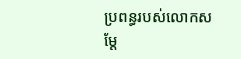ប្រពន្ធរបស់លោកសម្តែ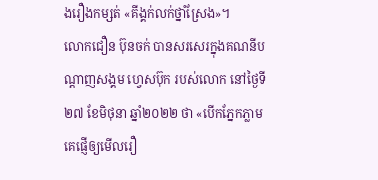ងរឿងកម្សត់ «គីង្គក់លក់ថ្នាំស្រែង»។
លោកជឿន ប៊ុនចក់ បានសរសេរក្នុងគណនីបណ្តាញសង្គម ហ្វេសប៊ុក របស់លោក នៅថ្ងៃទី២៧ ខែមិថុនា ឆ្នាំ២០២២ ថា «បើកភ្នែកភ្លាម គេផ្ញើឲ្យមើលរឿ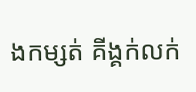ងកម្សត់ គីង្គក់លក់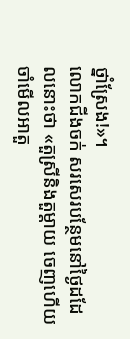ថ្នាំស្រែង!»។
លោកជីងចក់ សរសេរបន្ថែមនៅថ្ងៃដដែលនោះថា «តួស្រីនិងតួម្ដាយ ចេញហើយ ចាំមើលអាតួ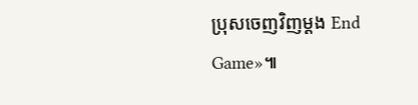ប្រុសចេញវិញម្ដង End Game»៕